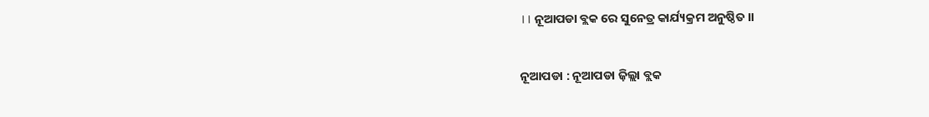।। ନୂଆପଡା ବ୍ଲକ ରେ ସୁନେତ୍ର କାର୍ଯ୍ୟକ୍ରମ ଅନୁଷ୍ଠିତ ।।

ନୂଆପଡା : ନୂଆପଡା ଜ଼ିଲ୍ଲା ବ୍ଲକ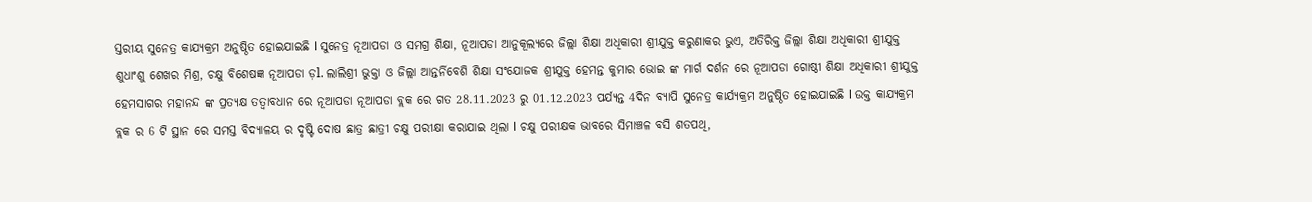ସ୍ତରୀୟ ସୁନେତ୍ର କାଯ୍ୟକ୍ରମ ଅନୁଷ୍ଠିତ ହୋଇଯାଇଛି l ସୁନେତ୍ର ନୂଆପଡା ଓ ସମଗ୍ର ଶିକ୍ଷା, ନୂଆପଡା ଆନୁକୂଲ୍ୟରେ ଜିଲ୍ଲା ଶିକ୍ଷା ଅଧିକାରୀ ଶ୍ରୀଯୁକ୍ତ କରୁଣାକର ଭୁଏ, ଅତିରିକ୍ତ ଜିଲ୍ଲା ଶିକ୍ଷା ଅଧିକାରୀ ଶ୍ରୀଯୁକ୍ତ ଶୁଧାଂଶୁ ଶେଖର ମିଶ୍ର, ଚକ୍ଷୁ ବିଶେଷଜ୍ଞ ନୂଆପଡା ଡ଼l. ଲାଲିଶ୍ରୀ ଭୁକ୍ତା ଓ ଜିଲ୍ଲା ଆନ୍ତର୍ନିବେଶି ଶିକ୍ଷା ସଂଯୋଜକ ଶ୍ରୀଯୁକ୍ତ ହେମନ୍ତ କୁମାର ଭୋଇ ଙ୍କ ମାର୍ଗ ଦର୍ଶନ ରେ ନୂଆପଡା ଗୋଷ୍ଠୀ ଶିକ୍ଷା ଅଧିକାରୀ ଶ୍ରୀଯୁକ୍ତ ହେମସାଗର ମହାନନ୍ଦ ଙ୍କ ପ୍ରତ୍ୟକ୍ଷ ତତ୍ୱାବଧାନ ରେ ନୂଆପଡା ନୂଆପଡା ବ୍ଲକ ରେ ଗତ 28.11.2023 ରୁ 01.12.2023 ପର୍ଯ୍ୟନ୍ତ 4ଦିନ ବ୍ୟାପି ସୁନେତ୍ର କାର୍ଯ୍ୟକ୍ରମ ଅନୁଷ୍ଠିତ ହୋଇଯାଇଛି l ଉକ୍ତ କାଯ୍ୟକ୍ରମ ବ୍ଲକ ର 6 ଟି ସ୍ଥାନ ରେ ସମସ୍ତ ବିଦ୍ୟାଳୟ ର ଦୃଷ୍ଟି ଦୋଷ ଛାତ୍ର ଛାତ୍ରୀ ଚକ୍ଷୁ ପରୀକ୍ଷା କରାଯାଇ ଥିଲା l ଚକ୍ଷୁ ପରୀକ୍ଷକ ଭାବରେ ସିମାଞ୍ଚଳ ବସି ଶତପଥି,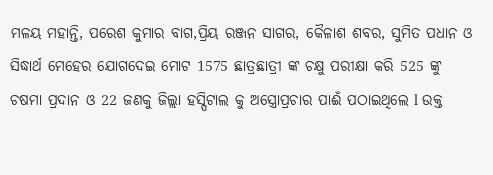ମଳୟ ମହାନ୍ତି, ପରେଶ କୁମାର ବାଗ,ପ୍ରିୟ ରଞ୍ଜନ ସାଗର, କୈଳାଶ ଶବର, ସୁମିତ ପଧାନ ଓ ସିଦ୍ଧାର୍ଥ ମେହେର ଯୋଗଦେଇ ମୋଟ 1575 ଛାତ୍ରଛାତ୍ରୀ ଙ୍କ ଚକ୍ଷୁ ପରୀକ୍ଷା କରି 525 ଙ୍କୁ ଚଷମା ପ୍ରଦାନ ଓ 22 ଜଣକୁ ଜିଲ୍ଲା ହସ୍ପିଟାଲ କୁ ଅସ୍ତ୍ରୋପ୍ରଚାର ପାଈଁ ପଠାଇଥିଲେ l ଉକ୍ତ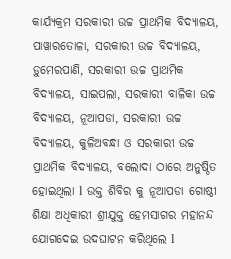କାର୍ଯ୍ୟକ୍ରମ ସରକାରୀ ଉଚ୍ଚ ପ୍ରାଥମିକ ବିଦ୍ୟାଳୟ, ପାୱାରତୋଳା, ସରକାରୀ ଉଚ୍ଚ ବିଦ୍ୟାଳୟ, ଡ଼ୁମେରପାଣି, ସରକାରୀ ଉଚ୍ଚ ପ୍ରାଥମିକ ବିଦ୍ୟାଳୟ, ସାଇପଲା, ସରକାରୀ ବାଳିକା ଉଚ୍ଚ ବିଦ୍ୟାଳୟ, ନୂଆପଡା, ସରକାରୀ ଉଚ୍ଚ ବିଦ୍ୟାଳୟ, କୁଳିଅବନ୍ଧା ଓ ସରକାରୀ ଉଚ୍ଚ ପ୍ରାଥମିକ ବିଦ୍ୟାଳୟ, ବଲୋଦା ଠାରେ ଅନୁଷ୍ଠିତ ହୋଇଥିଲା l ଉକ୍ତ ଶିବିର କୁ ନୂଆପଡା ଗୋଷ୍ଠୀ ଶିକ୍ଷା ଅଧିକାରୀ ଶ୍ରୀଯୁକ୍ତ ହେମସାଗର ମହାନନ୍ଦ ଯୋଗଦେଇ ଉଦଘାଟନ କରିଥିଲେ l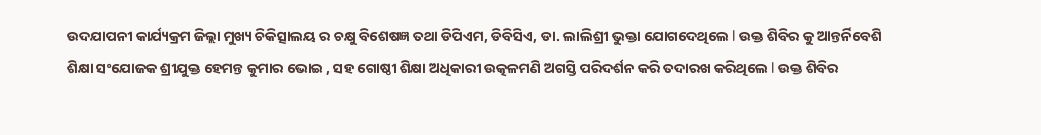ଉଦଯାପନୀ କାର୍ଯ୍ୟକ୍ରମ ଜିଲ୍ଲା ମୁଖ୍ୟ ଚିକିତ୍ସାଲୟ ର ଚକ୍ଷୁ ବିଶେଷଜ୍ଞ ତଥା ଡିପିଏମ, ଡିବିସିଏ, ଡା. ଲାଲିଶ୍ରୀ ଭୁକ୍ତା ଯୋଗଦେଥିଲେ l ଉକ୍ତ ଶିବିର କୁ ଆନ୍ତର୍ନିବେଶି ଶିକ୍ଷା ସଂଯୋଜକ ଶ୍ରୀଯୁକ୍ତ ହେମନ୍ତ କୁମାର ଭୋଇ , ସହ ଗୋଷ୍ଠୀ ଶିକ୍ଷା ଅଧିକାରୀ ଉତ୍କଳମଣି ଅଗସ୍ତି ପରିଦର୍ଶନ କରି ତଦାରଖ କରିଥିଲେ l ଉକ୍ତ ଶିବିର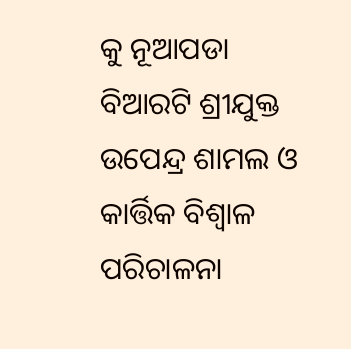କୁ ନୂଆପଡା ବିଆରଟି ଶ୍ରୀଯୁକ୍ତ ଉପେନ୍ଦ୍ର ଶାମଲ ଓ କାର୍ତ୍ତିକ ବିଶ୍ୱାଳ ପରିଚାଳନା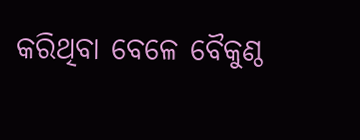କରିଥିବା ବେଳେ ବୈକୁଣ୍ଠ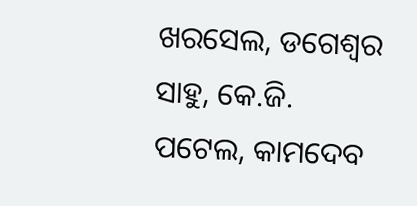ଖରସେଲ, ଡଗେଶ୍ୱର ସାହୁ, କେ.ଜି. ପଟେଲ, କାମଦେବ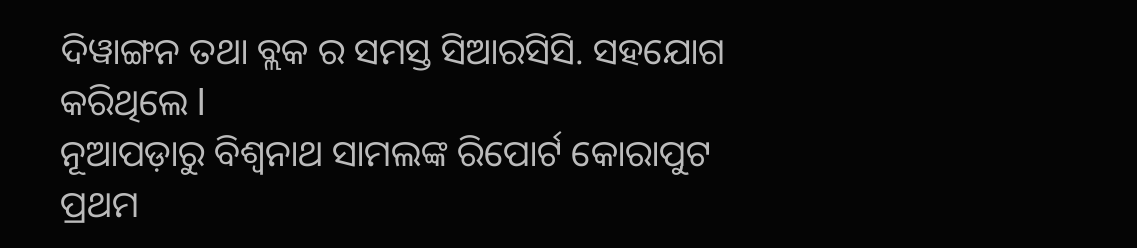ଦିୱାଙ୍ଗନ ତଥା ବ୍ଲକ ର ସମସ୍ତ ସିଆରସିସି. ସହଯୋଗ କରିଥିଲେ l
ନୂଆପଡ଼ାରୁ ବିଶ୍ୱନାଥ ସାମଲଙ୍କ ରିପୋର୍ଟ କୋରାପୁଟ ପ୍ରଥମ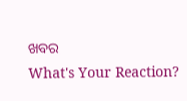ଖବର
What's Your Reaction?